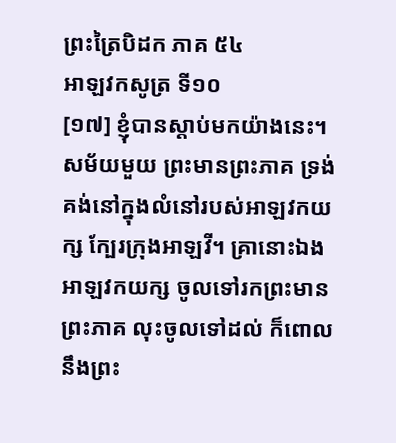ព្រះត្រៃបិដក ភាគ ៥៤
អាឡវកសូត្រ ទី១០
[១៧] ខ្ញុំបានស្តាប់មកយ៉ាងនេះ។ សម័យមួយ ព្រះមានព្រះភាគ ទ្រង់គង់នៅក្នុងលំនៅរបស់អាឡវកយក្ស ក្បែរក្រុងអាឡវី។ គ្រានោះឯង អាឡវកយក្ស ចូលទៅរកព្រះមានព្រះភាគ លុះចូលទៅដល់ ក៏ពោលនឹងព្រះ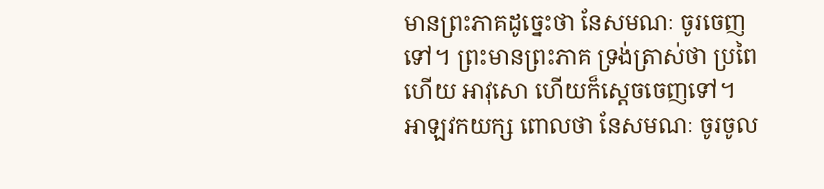មានព្រះភាគដូច្នេះថា នែសមណៈ ចូរចេញទៅ។ ព្រះមានព្រះភាគ ទ្រង់ត្រាស់ថា ប្រពៃហើយ អាវុសោ ហើយក៏ស្តេចចេញទៅ។ អាឡវកយក្ស ពោលថា នែសមណៈ ចូរចូល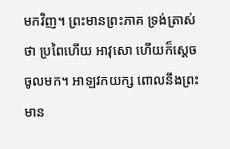មកវិញ។ ព្រះមានព្រះភាគ ទ្រង់ត្រាស់ថា ប្រពៃហើយ អាវុសោ ហើយក៏សេ្តចចូលមក។ អាឡវកយក្ស ពោលនឹងព្រះមាន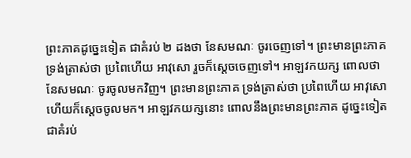ព្រះភាគដូច្នេះទៀត ជាគំរប់ ២ ដងថា នែសមណៈ ចូរចេញទៅ។ ព្រះមានព្រះភាគ ទ្រង់ត្រាស់ថា ប្រពៃហើយ អាវុសោ រួចក៏ស្តេចចេញទៅ។ អាឡវកយក្ស ពោលថា នែសមណៈ ចូរចូលមកវិញ។ ព្រះមានព្រះភាគ ទ្រង់ត្រាស់ថា ប្រពៃហើយ អាវុសោ ហើយក៏ស្តេចចូលមក។ អាឡវកយក្សនោះ ពោលនឹងព្រះមានព្រះភាគ ដូច្នេះទៀត ជាគំរប់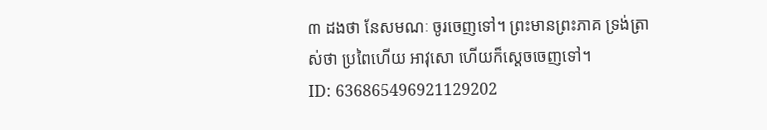៣ ដងថា នែសមណៈ ចូរចេញទៅ។ ព្រះមានព្រះភាគ ទ្រង់ត្រាស់ថា ប្រពៃហើយ អាវុសោ ហើយក៏ស្តេចចេញទៅ។
ID: 636865496921129202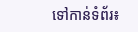ទៅកាន់ទំព័រ៖